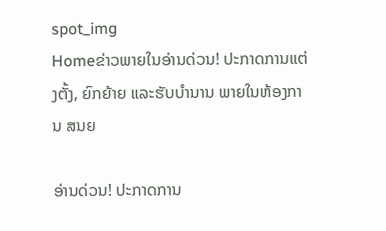spot_img
Homeຂ່າວພາຍໃນອ່ານດ່ວນ! ປະກາດການແຕ່ງຕັ້ງ, ຍົກຍ້າຍ ແລະຮັບບຳນານ ພາຍໃນຫ້ອງການ ສນຍ

ອ່ານດ່ວນ! ປະກາດການ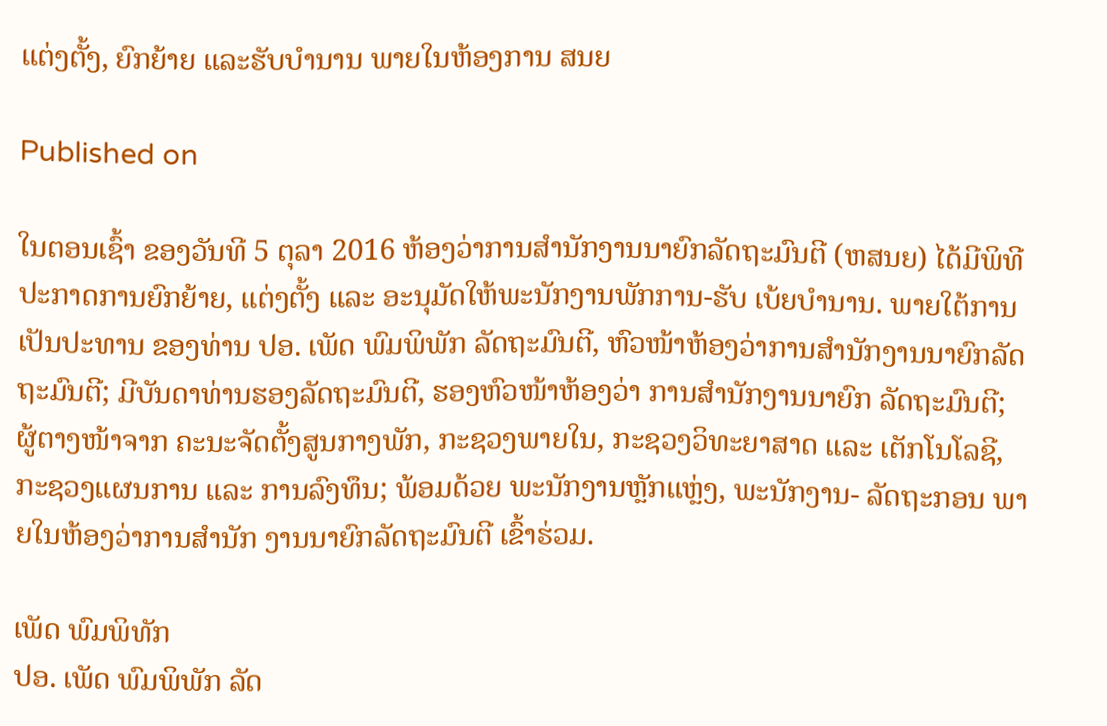ແຕ່ງຕັ້ງ, ຍົກຍ້າຍ ແລະຮັບບຳນານ ພາຍໃນຫ້ອງການ ສນຍ

Published on

ໃນຕອນເຊົ້າ ຂອງວັນທີ 5 ຕຸລາ 2016 ຫ້ອງວ່າການສຳນັກງານນາຍົກລັດຖະມົນຕີ (ຫສນຍ) ໄດ້ມີພິທີປະກາດການຍົກຍ້າຍ, ແຕ່ງຕັ້ງ ແລະ ອະນຸມັດໃຫ້ພະນັກງານພັກການ-ຮັບ ເບ້ຍບຳນານ. ພາຍໃຕ້ການເປັນປະທານ ຂອງທ່ານ ປອ. ເພັດ ພົມພິພັກ ລັດຖະມົນຕີ, ຫົວໜ້າຫ້ອງວ່າການສຳນັກງານນາຍົກລັດຖະມົນຕີ; ມີບັນດາທ່ານຮອງລັດຖະມົນຕີ, ຮອງຫົວໜ້າຫ້ອງວ່າ ການສຳນັກງານນາຍົກ ລັດຖະມົນຕີ; ຜູ້ຕາງໜ້າຈາກ ຄະນະຈັດຕັ້ງສູນກາງພັກ, ກະຊວງພາຍໃນ, ກະຊວງວິທະຍາສາດ ແລະ ເຕັກໂນໂລຊີ, ກະຊວງແຜນການ ແລະ ການລົງທຶນ; ພ້ອມດ້ວຍ ພະນັກງານຫຼັກແຫຼ່ງ, ພະນັກງານ- ລັດຖະກອນ ພາຍໃນຫ້ອງວ່າການສຳນັກ ງານນາຍົກລັດຖະມົນຕີ ເຂົ້າຮ່ວມ.

ເພັດ ພົມພິທັກ
ປອ. ເພັດ ພົມພິພັກ ລັດ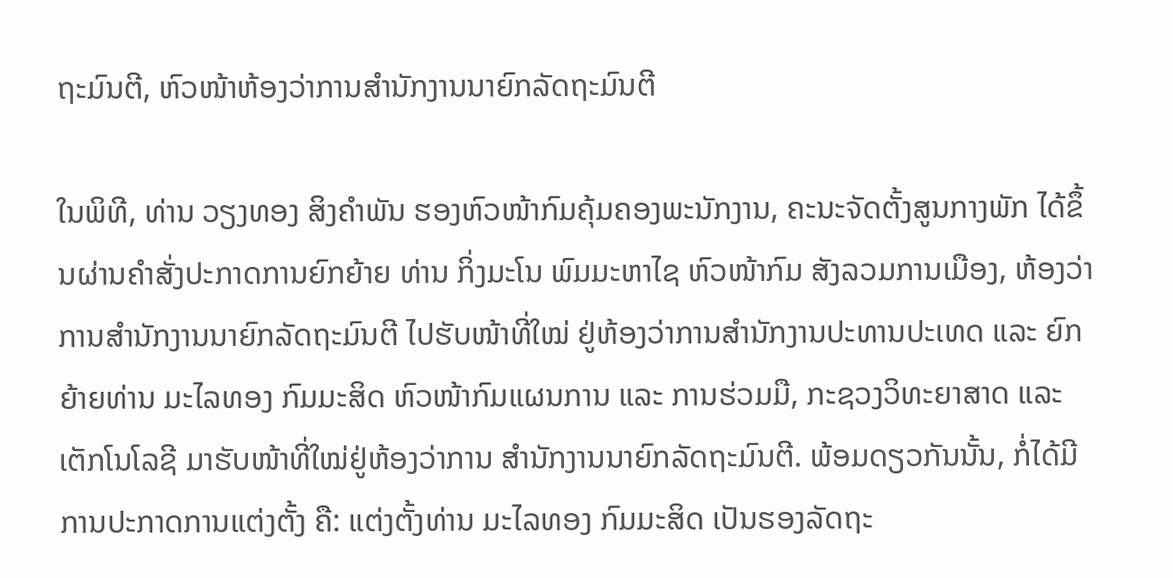ຖະມົນຕີ, ຫົວໜ້າຫ້ອງວ່າການສຳນັກງານນາຍົກລັດຖະມົນຕີ

ໃນພິທີ, ທ່ານ ວຽງທອງ ສິງຄຳພັນ ຮອງຫົວໜ້າກົມຄຸ້ມຄອງພະນັກງານ, ຄະນະຈັດຕັ້ງສູນກາງພັກ ໄດ້ຂຶ້ນຜ່ານຄຳສັ່ງປະກາດການຍົກຍ້າຍ ທ່ານ ກິ່ງມະໂນ ພົມມະຫາໄຊ ຫົວໜ້າກົມ ສັງລວມການເມືອງ, ຫ້ອງວ່າການສໍານັກງານນາຍົກລັດຖະມົນຕີ ໄປຮັບໜ້າທີ່ໃໝ່ ຢູ່ຫ້ອງວ່າການສຳນັກງານປະທານປະເທດ ແລະ ຍົກຍ້າຍທ່ານ ມະໄລທອງ ກົມມະສິດ ຫົວໜ້າກົມແຜນການ ແລະ ການຮ່ວມມື, ກະຊວງວິທະຍາສາດ ແລະ ເຕັກໂນໂລຊີ ມາຮັບໜ້າທີ່ໃໝ່ຢູ່ຫ້ອງວ່າການ ສຳນັກງານນາຍົກລັດຖະມົນຕີ. ພ້ອມດຽວກັນນັ້ນ, ກໍ່ໄດ້ມີການປະກາດການແຕ່ງຕັ້ງ ຄື: ແຕ່ງຕັ້ງທ່ານ ມະໄລທອງ ກົມມະສິດ ເປັນຮອງລັດຖະ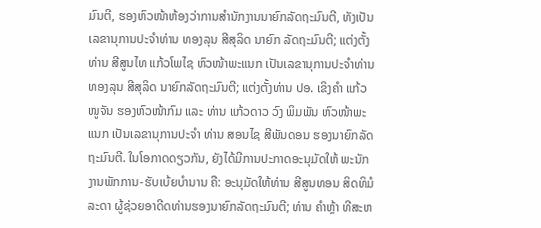ມົນຕີ, ຮອງຫົວໜ້າຫ້ອງວ່າການສຳນັກງານນາຍົກລັດຖະມົນຕີ, ທັງເປັນເລຂານຸການປະຈຳທ່ານ ທອງລຸນ ສີສຸລິດ ນາຍົກ ລັດຖະມົນຕີ; ແຕ່ງຕັ້ງທ່ານ ສີສູນໄທ ແກ້ວໂພໄຊ ຫົວໜ້າພະແນກ ເປັນເລຂານຸການປະຈຳທ່ານ ທອງລຸນ ສີສຸລິດ ນາຍົກລັດຖະມົນຕີ; ແຕ່ງຕັ້ງທ່ານ ປອ. ເຂິງຄຳ ແກ້ວໜູຈັນ ຮອງຫົວໜ້າກົມ ແລະ ທ່ານ ແກ້ວດາວ ວົງ ພິມພັນ ຫົວໜ້າພະແນກ ເປັນເລຂານຸການປະຈຳ ທ່ານ ສອນໄຊ ສີພັນດອນ ຮອງນາຍົກລັດຖະມົນຕີ. ໃນໂອກາດດຽວກັນ, ຍັງໄດ້ມີການປະກາດອະນຸມັດໃຫ້ ພະນັກງານພັກການ-ຮັບເບ້ຍບຳນານ ຄື: ອະນຸມັດໃຫ້ທ່ານ ສີສູນທອນ ສິດທິມໍລະດາ ຜູ້ຊ່ວຍອາດີດທ່ານຮອງນາຍົກລັດຖະມົນຕີ; ທ່ານ ຄຳຫຼ້າ ທີສະຫ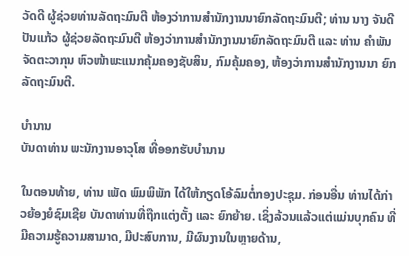ວັດດີ ຜູ້ຊ່ວຍທ່ານລັດຖະມົນຕີ ຫ້ອງວ່າການສຳນັກງານນາຍົກລັດຖະມົນຕີ; ທ່ານ ນາງ ຈັນດີ ປັນແກ້ວ ຜູ້ຊ່ວຍລັດຖະມົນຕີ ຫ້ອງວ່າການສຳນັກງານນາຍົກລັດຖະມົນຕີ ແລະ ທ່ານ ຄຳພັນ ຈັດຕະວາກຸນ ຫົວໜ້າພະແນກຄຸ້ມຄອງຊັບສິນ, ກົມຄຸ້ມຄອງ, ຫ້ອງວ່າການສຳນັກງານນາ ຍົກລັດຖະມົນຕີ.

ບຳນານ
ບັນດາທ່ານ ພະນັກງານອາວຸໂສ ທີ່ອອກຮັບບຳນານ

ໃນຕອນທ້າຍ, ທ່ານ ເພັດ ພົມພິພັກ ໄດ້ໃຫ້ກຽດໂອ້ລົມຕໍ່ກອງປະຊຸມ. ກ່ອນອື່ນ ທ່ານໄດ້ກ່າວຍ້ອງຍໍຊົມເຊີຍ ບັນດາທ່ານທີ່ຖືກແຕ່ງຕັ້ງ ແລະ ຍົກຍ້າຍ. ເຊິ່ງລ້ວນແລ້ວແຕ່ແມ່ນບຸກຄົນ ທີ່ມີຄວາມຮູ້ຄວາມສາມາດ, ມີປະສົບການ, ມີຜົນງານໃນຫຼາຍດ້ານ,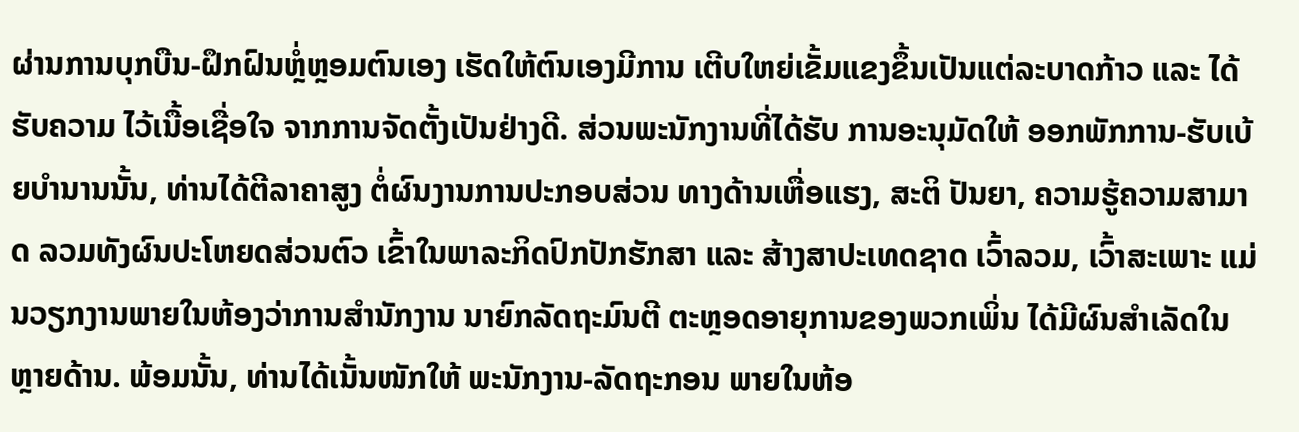ຜ່ານການບຸກບືນ-ຝຶກຝົນຫຼໍ່ຫຼອມຕົນເອງ ເຮັດໃຫ້ຕົນເອງມີການ ເຕີບໃຫຍ່ເຂັ້ມແຂງຂຶ້ນເປັນແຕ່ລະບາດກ້າວ ແລະ ໄດ້ຮັບຄວາມ ໄວ້ເນື້ອເຊື່ອໃຈ ຈາກການຈັດຕັ້ງເປັນຢ່າງດີ. ສ່ວນພະນັກງານທີ່ໄດ້ຮັບ ການອະນຸມັດໃຫ້ ອອກພັກການ-ຮັບເບ້ຍບຳນານນັ້ນ, ທ່ານໄດ້ຕີລາຄາສູງ ຕໍ່ຜົນງານການປະກອບສ່ວນ ທາງດ້ານເຫື່ອແຮງ, ສະຕິ ປັນຍາ, ຄວາມຮູ້ຄວາມສາມາດ ລວມທັງຜົນປະໂຫຍດສ່ວນຕົວ ເຂົ້າໃນພາລະກິດປົກປັກຮັກສາ ແລະ ສ້າງສາປະເທດຊາດ ເວົ້າລວມ, ເວົ້າສະເພາະ ແມ່ນວຽກງານພາຍໃນຫ້ອງວ່າການສຳນັກງານ ນາຍົກລັດຖະມົນຕີ ຕະຫຼອດອາຍຸການຂອງພວກເພິ່ນ ໄດ້ມີຜົນສຳເລັດໃນຫຼາຍດ້ານ. ພ້ອມນັ້ນ, ທ່ານໄດ້ເນັ້ນໜັກໃຫ້ ພະນັກງານ-ລັດຖະກອນ ພາຍໃນຫ້ອ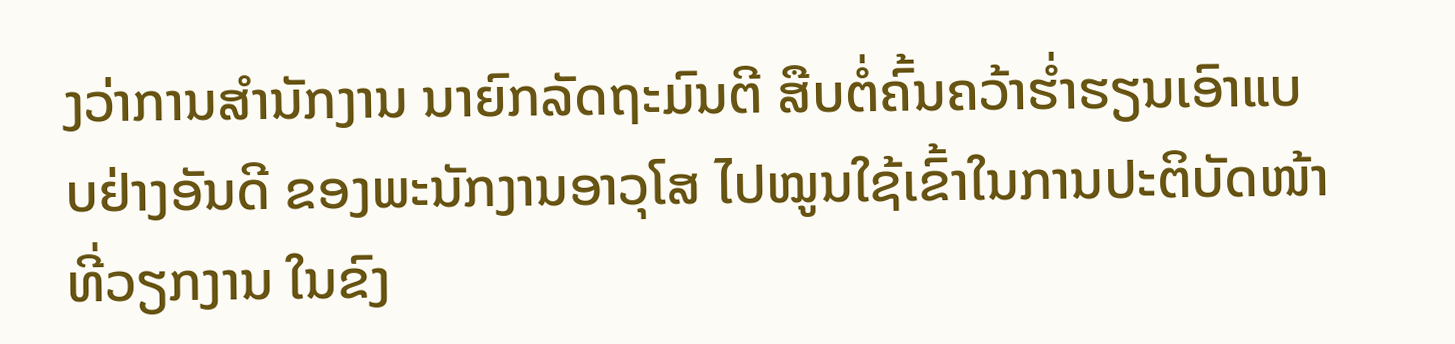ງວ່າການສຳນັກງານ ນາຍົກລັດຖະມົນຕີ ສືບຕໍ່ຄົ້ນຄວ້າຮໍ່າຮຽນເອົາແບບຢ່າງອັນດີ ຂອງພະນັກງານອາວຸໂສ ໄປໝູນໃຊ້ເຂົ້າໃນການປະຕິບັດໜ້າທີ່ວຽກງານ ໃນຂົງ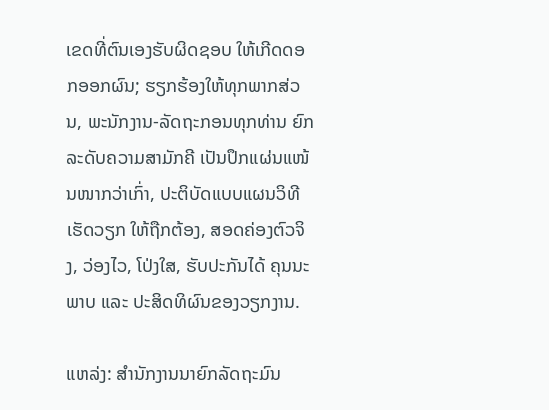ເຂດທີ່ຕົນເອງຮັບຜິດຊອບ ໃຫ້ເກີດດອກອອກຜົນ; ຮຽກຮ້ອງໃຫ້ທຸກພາກສ່ວນ, ພະນັກງານ-ລັດຖະກອນທຸກທ່ານ ຍົກລະດັບຄວາມສາມັກຄີ ເປັນປຶກແຜ່ນແໜ້ນໜາກວ່າເກົ່າ, ປະຕິບັດແບບແຜນວິທີເຮັດວຽກ ໃຫ້ຖືກຕ້ອງ, ສອດຄ່ອງຕົວຈິງ, ວ່ອງໄວ, ໂປ່ງໃສ, ຮັບປະກັນໄດ້ ຄຸນນະພາບ ແລະ ປະສິດທິຜົນຂອງວຽກງານ.

ແຫລ່ງ: ສໍານັກງານນາຍົກລັດຖະມົນ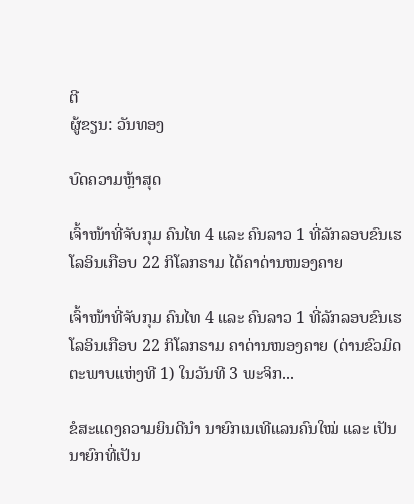ຕີ
ຜູ້ຂຽນ: ວັນທອງ

ບົດຄວາມຫຼ້າສຸດ

ເຈົ້າໜ້າທີ່ຈັບກຸມ ຄົນໄທ 4 ແລະ ຄົນລາວ 1 ທີ່ລັກລອບຂົນເຮໂລອິນເກືອບ 22 ກິໂລກຣາມ ໄດ້ຄາດ່ານໜອງຄາຍ

ເຈົ້າໜ້າທີ່ຈັບກຸມ ຄົນໄທ 4 ແລະ ຄົນລາວ 1 ທີ່ລັກລອບຂົນເຮໂລອິນເກືອບ 22 ກິໂລກຣາມ ຄາດ່ານໜອງຄາຍ (ດ່ານຂົວມິດຕະພາບແຫ່ງທີ 1) ໃນວັນທີ 3 ພະຈິກ...

ຂໍສະແດງຄວາມຍິນດີນຳ ນາຍົກເນເທີແລນຄົນໃໝ່ ແລະ ເປັນນາຍົກທີ່ເປັນ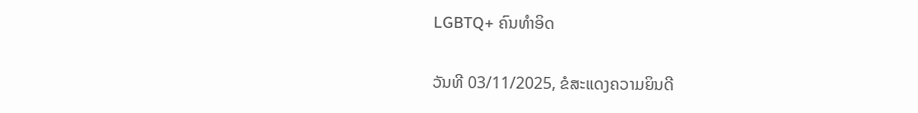LGBTQ+ ຄົນທຳອິດ

ວັນທີ 03/11/2025, ຂໍສະແດງຄວາມຍິນດີ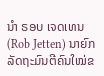ນຳ ຣອບ ເຈດເທນ (Rob Jetten) ນາຍົກລັດຖະມົນຕີຄົນໃໝ່ຂ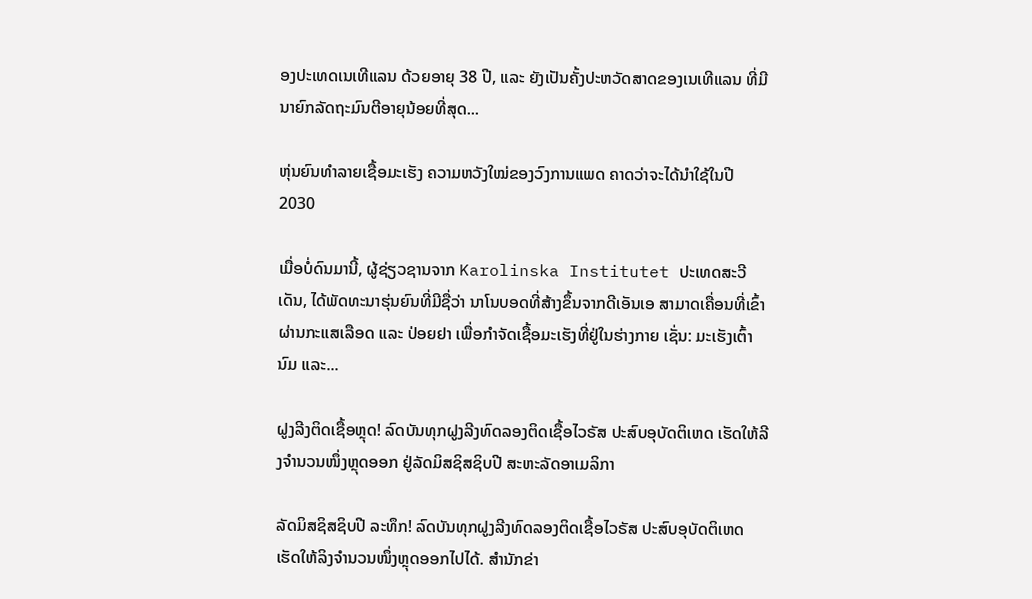ອງປະເທດເນເທີແລນ ດ້ວຍອາຍຸ 38 ປີ, ແລະ ຍັງເປັນຄັ້ງປະຫວັດສາດຂອງເນເທີແລນ ທີ່ມີນາຍົກລັດຖະມົນຕີອາຍຸນ້ອຍທີ່ສຸດ...

ຫຸ່ນຍົນທຳລາຍເຊື້ອມະເຮັງ ຄວາມຫວັງໃໝ່ຂອງວົງການແພດ ຄາດວ່າຈະໄດ້ນໍາໃຊ້ໃນປີ 2030

ເມື່ອບໍ່ດົນມານີ້, ຜູ້ຊ່ຽວຊານຈາກ Karolinska Institutet ປະເທດສະວີເດັນ, ໄດ້ພັດທະນາຮຸ່ນຍົນທີ່ມີຊື່ວ່າ ນາໂນບອດທີ່ສ້າງຂຶ້ນຈາກດີເອັນເອ ສາມາດເຄື່ອນທີ່ເຂົ້າຜ່ານກະແສເລືອດ ແລະ ປ່ອຍຢາ ເພື່ອກຳຈັດເຊື້ອມະເຮັງທີ່ຢູ່ໃນຮ່າງກາຍ ເຊັ່ນ: ມະເຮັງເຕົ້ານົມ ແລະ...

ຝູງລີງຕິດເຊື້ອຫຼຸດ! ລົດບັນທຸກຝູງລີງທົດລອງຕິດເຊື້ອໄວຣັສ ປະສົບອຸບັດຕິເຫດ ເຮັດໃຫ້ລີງຈຳນວນໜຶ່ງຫຼຸດອອກ ຢູ່ລັດມິສຊິສຊິບປີ ສະຫະລັດອາເມລິກາ

ລັດມິສຊິສຊິບປີ ລະທຶກ! ລົດບັນທຸກຝູງລີງທົດລອງຕິດເຊື້ອໄວຣັສ ປະສົບອຸບັດຕິເຫດ ເຮັດໃຫ້ລິງຈຳນວນໜຶ່ງຫຼຸດອອກໄປໄດ້. ສຳນັກຂ່າ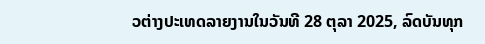ວຕ່າງປະເທດລາຍງານໃນວັນທີ 28 ຕຸລາ 2025, ລົດບັນທຸກ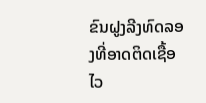ຂົນຝູງລີງທົດລອງທີ່ອາດຕິດເຊື້ອໄວ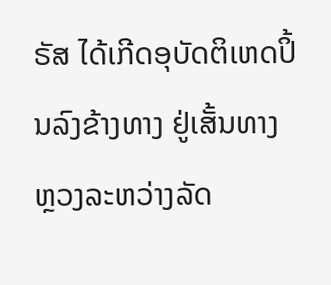ຣັສ ໄດ້ເກີດອຸບັດຕິເຫດປິ້ນລົງຂ້າງທາງ ຢູ່ເສັ້ນທາງຫຼວງລະຫວ່າງລັດ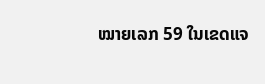ໝາຍເລກ 59 ໃນເຂດແຈ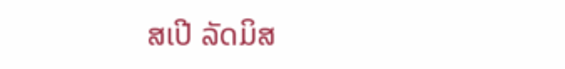ສເປີ ລັດມິສ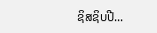ຊິສຊິບປີ...